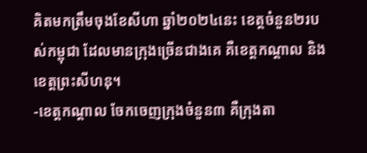គិតមកត្រឹមចុងខែសីហា ឆ្នាំ២០២៤នេះ ខេត្តចំនួន២របស់កម្ពុជា ដែលមានក្រុងច្រើនជាងគេ គឺខេត្តកណ្តាល និងខេត្តព្រះសីហនុ។
-ខេត្តកណ្តាល ចែកចេញក្រុងចំនួន៣ គឺក្រុងតា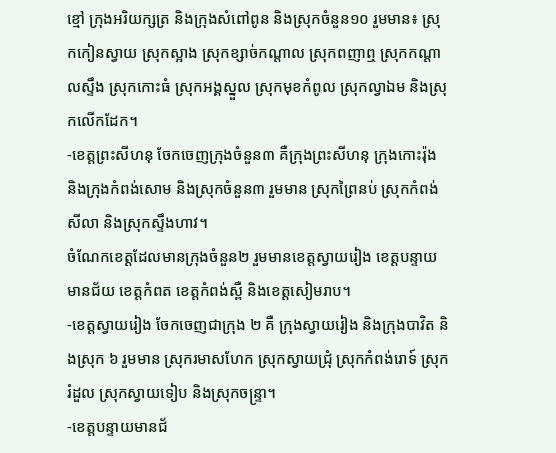ខ្មៅ ក្រុងអរិយក្សត្រ និងក្រុងសំពៅពូន និងស្រុកចំនួន១០ រួមមាន៖ ស្រុកកៀនស្វាយ ស្រុកស្អាង ស្រុកខ្សាច់កណ្តាល ស្រុកពញាឮ ស្រុកកណ្តាលស្ទឹង ស្រុកកោះធំ ស្រុកអង្គស្នួល ស្រុកមុខកំពូល ស្រុកល្វាឯម និងស្រុកលើកដែក។
-ខេត្តព្រះសីហនុ ចែកចេញក្រុងចំនួន៣ គឺក្រុងព្រះសីហនុ ក្រុងកោះរ៉ុង និងក្រុងកំពង់សោម និងស្រុកចំនួន៣ រួមមាន ស្រុកព្រៃនប់ ស្រុកកំពង់សីលា និងស្រុកស្ទឹងហាវ។
ចំណែកខេត្តដែលមានក្រុងចំនួន២ រួមមានខេត្តស្វាយរៀង ខេត្តបន្ទាយមានជ័យ ខេត្តកំពត ខេត្តកំពង់ស្ពឺ និងខេត្តសៀមរាប។
-ខេត្តស្វាយរៀង ចែកចេញជាក្រុង ២ គឺ ក្រុងស្វាយរៀង និងក្រុងបាវិត និងស្រុក ៦ រួមមាន ស្រុករមាសហែក ស្រុកស្វាយជ្រុំ ស្រុកកំពង់រោទ៍ ស្រុករំដួល ស្រុកស្វាយទៀប និងស្រុកចន្ទ្រា។
-ខេត្តបន្ទាយមានជ័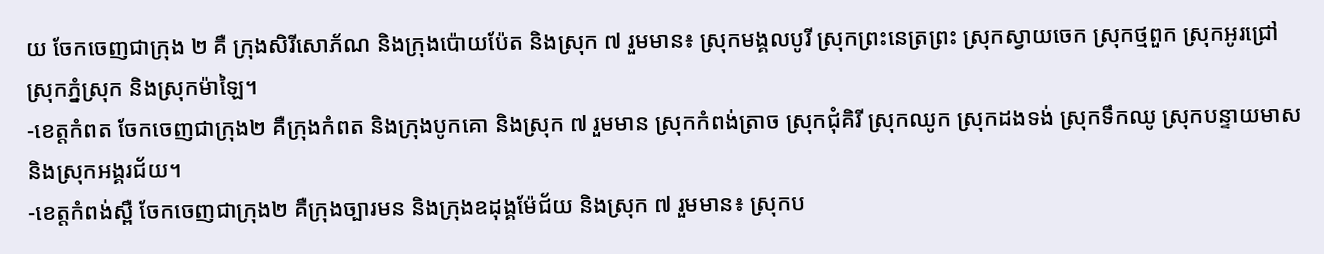យ ចែកចេញជាក្រុង ២ គឺ ក្រុងសិរីសោភ័ណ និងក្រុងប៉ោយប៉ែត និងស្រុក ៧ រួមមាន៖ ស្រុកមង្គលបូរី ស្រុកព្រះនេត្រព្រះ ស្រុកស្វាយចេក ស្រុកថ្មពួក ស្រុកអូរជ្រៅ ស្រុកភ្នំស្រុក និងស្រុកម៉ាឡៃ។
-ខេត្តកំពត ចែកចេញជាក្រុង២ គឺក្រុងកំពត និងក្រុងបូកគោ និងស្រុក ៧ រួមមាន ស្រុកកំពង់ត្រាច ស្រុកជុំគិរី ស្រុកឈូក ស្រុកដងទង់ ស្រុកទឹកឈូ ស្រុកបន្ទាយមាស និងស្រុកអង្គរជ័យ។
-ខេត្តកំពង់ស្ពឺ ចែកចេញជាក្រុង២ គឺក្រុងច្បារមន និងក្រុងឧដុង្គម៉ែជ័យ និងស្រុក ៧ រួមមាន៖ ស្រុកប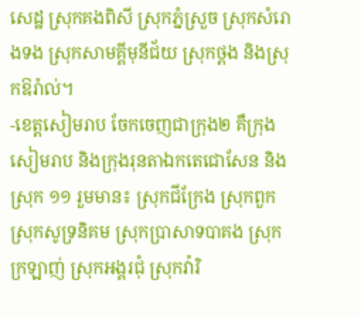សេដ្ឋ ស្រុកគងពិសី ស្រុកភ្នំស្រួច ស្រុកសំរោងទង ស្រុកសាមគ្គីមុនីជ័យ ស្រុកថ្ពង និងស្រុកឱរ៉ាល់។
-ខេត្តសៀមរាប ចែកចេញជាក្រុង២ គឺក្រុងសៀមរាប និងក្រុងរុនតាឯកតេជោសែន និងស្រុក ១១ រួមមាន៖ ស្រុកជីក្រែង ស្រុកពួក ស្រុកសូទ្រនិគម ស្រុកប្រាសាទបាគង ស្រុកក្រឡាញ់ ស្រុកអង្គរជុំ ស្រុកវ៉ារិ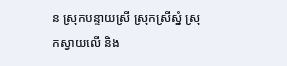ន ស្រុកបន្ទាយស្រី ស្រុកស្រីស្នំ ស្រុកស្វាយលើ និង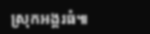ស្រុកអង្គរធំ៕